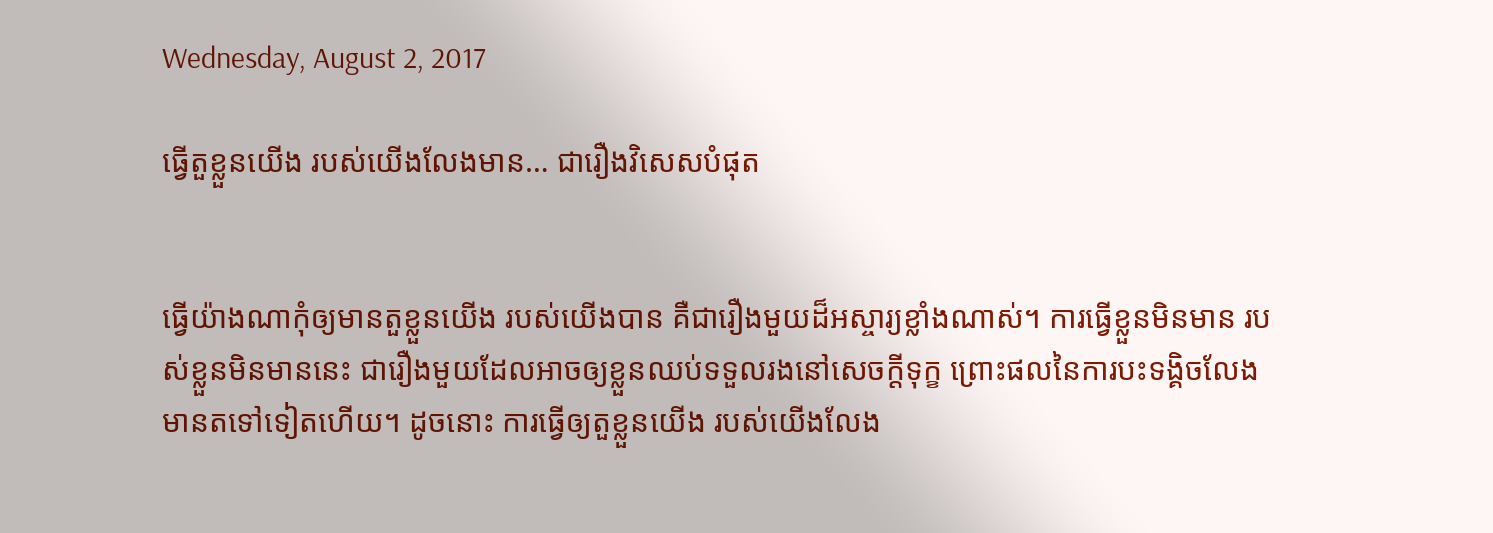Wednesday, August 2, 2017

ធ្វើតួខ្លួនយើង របស់យើងលែងមាន… ជារឿងវិសេសបំផុត


ធ្វើយ៉ាងណាកុំឲ្យមានតួខ្លួនយើង របស់យើងបាន គឺជារឿងមួយដ៏អស្ចារ្យខ្លាំងណាស់។ ការធ្វើខ្លួនមិនមាន របស់ខ្លួនមិនមាននេះ ជារឿងមួយដែលអាចឲ្យខ្លួនឈប់ទទួលរងនៅសេចក្ដីទុក្ខ ព្រោះផលនៃការបះទង្គិចលែងមានតទៅទៀតហើយ។ ដូចនោះ ការធ្វើឲ្យតួខ្លួនយើង របស់យើងលែង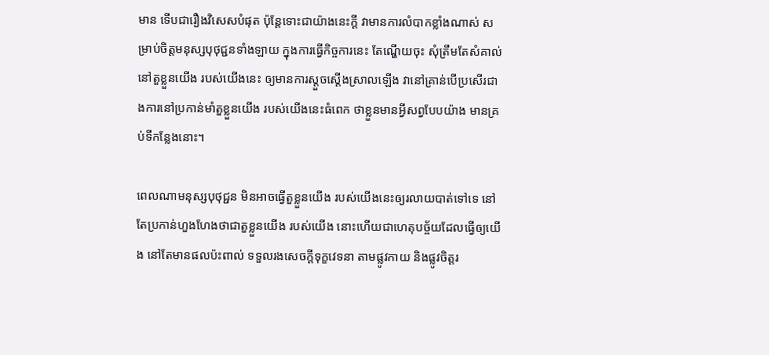មាន ទើបជារឿងវិសេសបំផុត ប៉ុន្តែទោះជាយ៉ាងនេះក្ដី វាមានការលំបាកខ្លាំងណាស់ សម្រាប់ចិត្តមនុស្សបុថុជ្ជនទាំងឡាយ ក្នុងការធ្វើកិច្ចការនេះ តែណ្ហើយចុះ សុំត្រឹមតែសំគាល់នៅតួខ្លួនយើង របស់យើងនេះ ឲ្យមានការស្តួចស្ដើងស្រាលឡើង វានៅគ្រាន់បើប្រសើរជាងការនៅប្រកាន់មាំតួខ្លួនយើង របស់យើងនេះធំពេក ថាខ្លួនមានអ្វីសព្វបែបយ៉ាង មានគ្រប់ទីកន្លែងនោះ។

ពេលណាមនុស្សបុថុជ្ជន មិនអាចធ្វើតួខ្លួនយើង របស់យើងនេះឲ្យរលាយបាត់ទៅទេ នៅតែប្រកាន់ហួងហែងថាជាតួខ្លួនយើង របស់យើង នោះហើយជាហេតុបច្ច័យដែលធ្វើឲ្យយើង នៅតែមានផលប៉ះពាល់ ទទួលរងសេចក្ដីទុក្ខវេទនា តាមផ្លូវកាយ និងផ្លូវចិត្តរ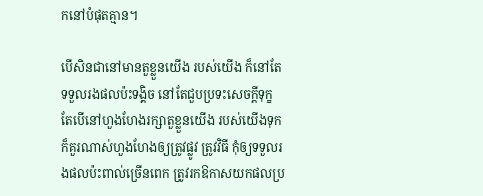កនៅបំផុតគ្មាន។

បើសិនជានៅមានតួខ្លួនយើង របស់យើង ក៏នៅតែទទួលរងផលប៉ះទង្គិច នៅតែជួបប្រទះសេចក្ដីទុក្ខ តែបើនៅហួងហែងរក្សាតួខ្លួនយើង របស់យើងទុក ក៏គួរណាស់ហួងហែងឲ្យត្រូវផ្លូវ ត្រូវវិធី កុំឲ្យទទួលរងផលប៉ះពាល់ច្រើនពេក ត្រូវរកឱកាសយកផលប្រ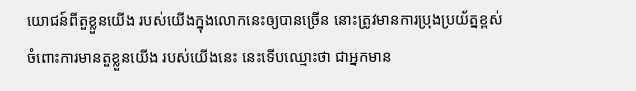យោជន៍ពីតួខ្លួនយើង របស់យើងក្នុងលោកនេះឲ្យបានច្រើន នោះត្រូវមានការប្រុងប្រយ័ត្នខ្ពស់ ចំពោះការមានតួខ្លួនយើង របស់យើងនេះ នេះទើបឈ្មោះថា ជាអ្នកមាន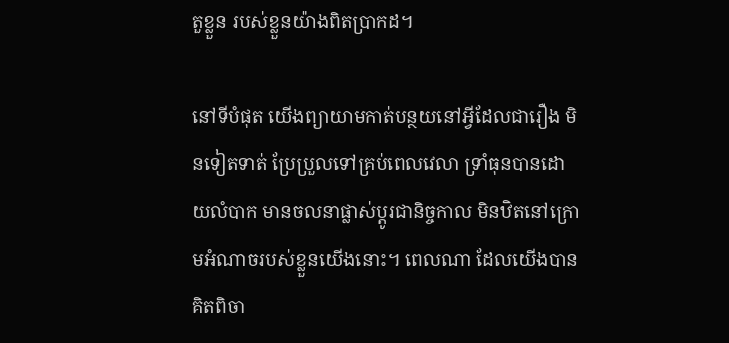តួខ្លួន របស់ខ្លួនយ៉ាងពិតប្រាកដ។

នៅទីបំផុត យើងព្យាយាមកាត់បន្ថយនៅអ្វីដែលជារឿង មិនទៀតទាត់ ប្រែប្រួលទៅគ្រប់ពេលវេលា ទ្រាំធុនបានដោយលំបាក មានចលនាផ្លាស់ប្តូរជានិច្ចកាល មិនឋិតនៅក្រោមអំណាចរបស់ខ្លួនយើងនោះ។ ពេលណា ដែលយើងបានគិតពិចា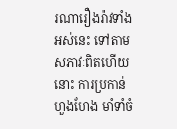រណារឿងរ៉ាវទាំងអស់នេះ ទៅតាមសភាវៈពិតហើយនោះ ការប្រកាន់ហួងហែង មាំទាំចំ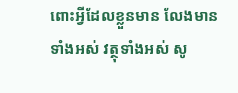ពោះអ្វីដែលខ្លួនមាន លែងមានទាំងអស់ វត្ថុទាំងអស់ សូ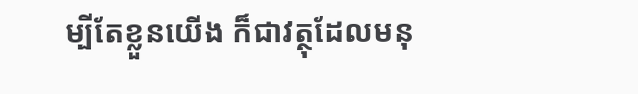ម្បីតែខ្លួនយើង ក៏ជាវត្ថុដែលមនុ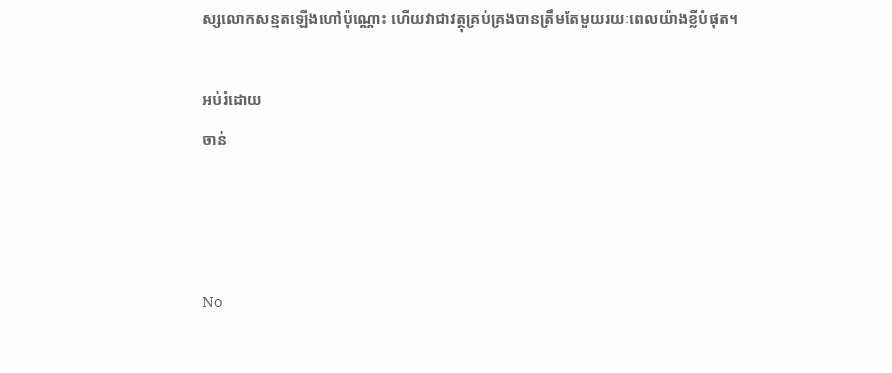ស្សលោកសន្មតឡើងហៅប៉ុណ្ណោះ ហើយវាជាវត្ថុគ្រប់គ្រងបានត្រឹមតែមួយរយៈពេលយ៉ាងខ្លីបំផុត។

អប់រំដោយ
ចាន់



No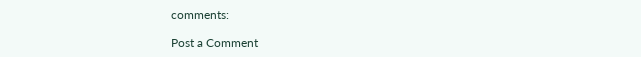comments:

Post a Comment